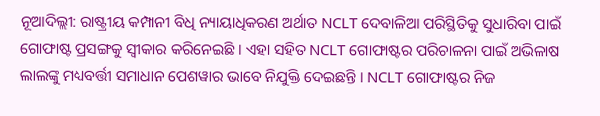ନୂଆଦିଲ୍ଲୀ: ରାଷ୍ଟ୍ରୀୟ କମ୍ପାନୀ ବିଧି ନ୍ୟାୟାଧିକରଣ ଅର୍ଥାତ NCLT ଦେବାଳିଆ ପରିସ୍ଥିତିକୁ ସୁଧାରିବା ପାଇଁ ଗୋଫାଷ୍ଟ ପ୍ରସଙ୍ଗକୁ ସ୍ୱୀକାର କରିନେଇଛି । ଏହା ସହିତ NCLT ଗୋଫାଷ୍ଟର ପରିଚାଳନା ପାଇଁ ଅଭିଳାଷ ଲାଲଙ୍କୁ ମଧ୍ୟବର୍ତ୍ତୀ ସମାଧାନ ପେଶୱାର ଭାବେ ନିଯୁକ୍ତି ଦେଇଛନ୍ତି । NCLT ଗୋଫାଷ୍ଟର ନିଜ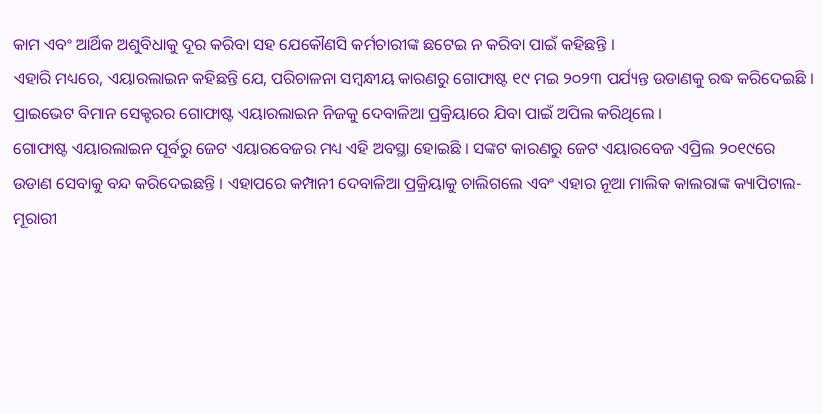କାମ ଏବଂ ଆର୍ଥିକ ଅଶୁବିଧାକୁ ଦୂର କରିବା ସହ ଯେକୌଣସି କର୍ମଚାରୀଙ୍କ ଛଟେଇ ନ କରିବା ପାଇଁ କହିଛନ୍ତି ।
ଏହାରି ମଧ୍ୟରେ, ଏୟାରଲାଇନ କହିଛନ୍ତି ଯେ, ପରିଚାଳନା ସମ୍ବନ୍ଧୀୟ କାରଣରୁ ଗୋଫାଷ୍ଟ ୧୯ ମଇ ୨୦୨୩ ପର୍ଯ୍ୟନ୍ତ ଉଡାଣକୁ ରଦ୍ଧ କରିଦେଇଛି । ପ୍ରାଇଭେଟ ବିମାନ ସେକ୍ଟରର ଗୋଫାଷ୍ଟ ଏୟାରଲାଇନ ନିଜକୁ ଦେବାଳିଆ ପ୍ରକ୍ରିୟାରେ ଯିବା ପାଇଁ ଅପିଲ କରିଥିଲେ ।
ଗୋଫାଷ୍ଟ ଏୟାରଲାଇନ ପୂର୍ବରୁ ଜେଟ ଏୟାରବେଜର ମଧ୍ୟ ଏହି ଅବସ୍ଥା ହୋଇଛି । ସଙ୍କଟ କାରଣରୁ ଜେଟ ଏୟାରବେଜ ଏପ୍ରିଲ ୨୦୧୯ରେ ଉଡାଣ ସେବାକୁ ବନ୍ଦ କରିଦେଇଛନ୍ତି । ଏହାପରେ କମ୍ପାନୀ ଦେବାଳିଆ ପ୍ରକ୍ରିୟାକୁ ଚାଲିଗଲେ ଏବଂ ଏହାର ନୂଆ ମାଲିକ କାଲରାଙ୍କ କ୍ୟାପିଟାଲ-ମୂରାରୀ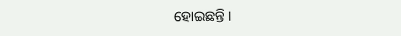ହୋଇଛନ୍ତି ।